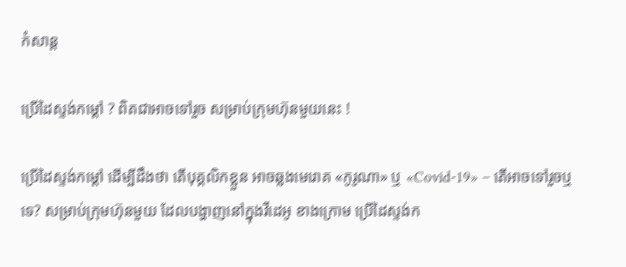កំសាន្ដ

ប្រើដៃស្ទង់កម្ដៅ ? ពិតជាអាចទៅរួច សម្រាប់ក្រុមហ៊ុនមួយនេះ !

ប្រើដៃស្ទង់កម្ដៅ ដើម្បីដឹងថា តើបុគ្គលិកខ្លួន អាចឆ្លងមេរោគ «កូរូណា» ឬ «Covid-19» – តើអាចទៅរួចឬទេ? សម្រាប់ក្រុមហ៊ុនមួយ ដែលបង្ហាញនៅក្នុងវីដេអូ ខាងក្រោម ប្រើដៃស្ទង់ក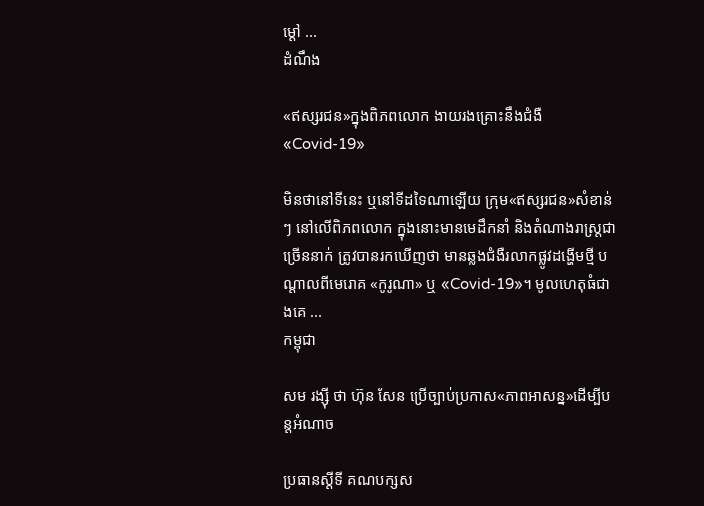ម្ដៅ ...
ដំណឹង

«ឥស្សរជន»ក្នុងពិភពលោក ងាយរងគ្រោះនឹងជំងឺ«Covid-19»

មិនថានៅទីនេះ ឬនៅទីដទៃណាឡើយ ក្រុម«ឥស្សរជន»សំខាន់ៗ នៅលើពិភពលោក ក្នុងនោះមានមេដឹកនាំ និងតំណាងរាស្ត្រជាច្រើននាក់ ត្រូវបានរកឃើញថា មានឆ្លងជំងឺរលាកផ្លូវដង្ហើមថ្មី បណ្ដាលពីមេរោគ «កូរូណា» ឬ «Covid-19»។ មូលហេតុធំជាងគេ ...
កម្ពុជា

សម រង្ស៊ី ថា ហ៊ុន សែន ប្រើច្បាប់ប្រកាស«ភាពអាសន្ន»ដើម្បីបន្តអំណាច

ប្រធានស្ដីទី គណបក្សស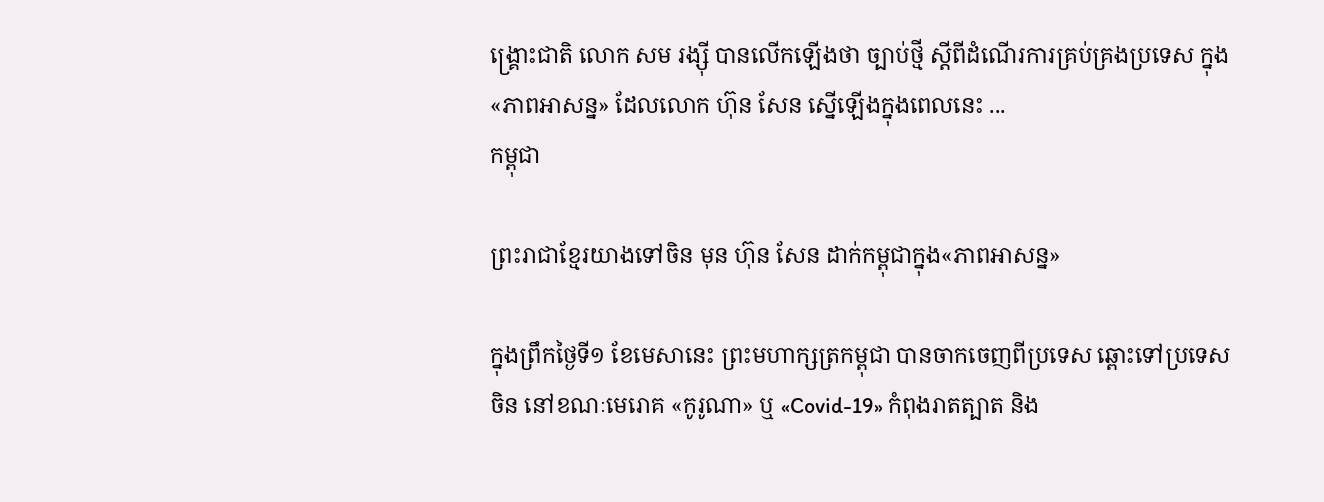ង្គ្រោះជាតិ លោក សម រង្ស៊ី បានលើកឡើងថា ច្បាប់ថ្មី ស្ដីពីដំណើរការគ្រប់គ្រងប្រទេស ក្នុង«ភាពអាសន្ន» ដែលលោក ហ៊ុន សែន ស្នើឡើងក្នុងពេលនេះ ...
កម្ពុជា

ព្រះរាជាខ្មែរយាងទៅចិន មុន ហ៊ុន សែន ដាក់កម្ពុជាក្នុង«ភាពអាសន្ន»

ក្នុងព្រឹកថ្ងៃទី១ ខែមេសានេះ ព្រះមហាក្សត្រកម្ពុជា បានចាកចេញពីប្រទេស ឆ្ពោះទៅប្រទេសចិន នៅខណៈមេរោគ «កូរូណា» ឬ «Covid-19» កំពុងរាតត្បាត និង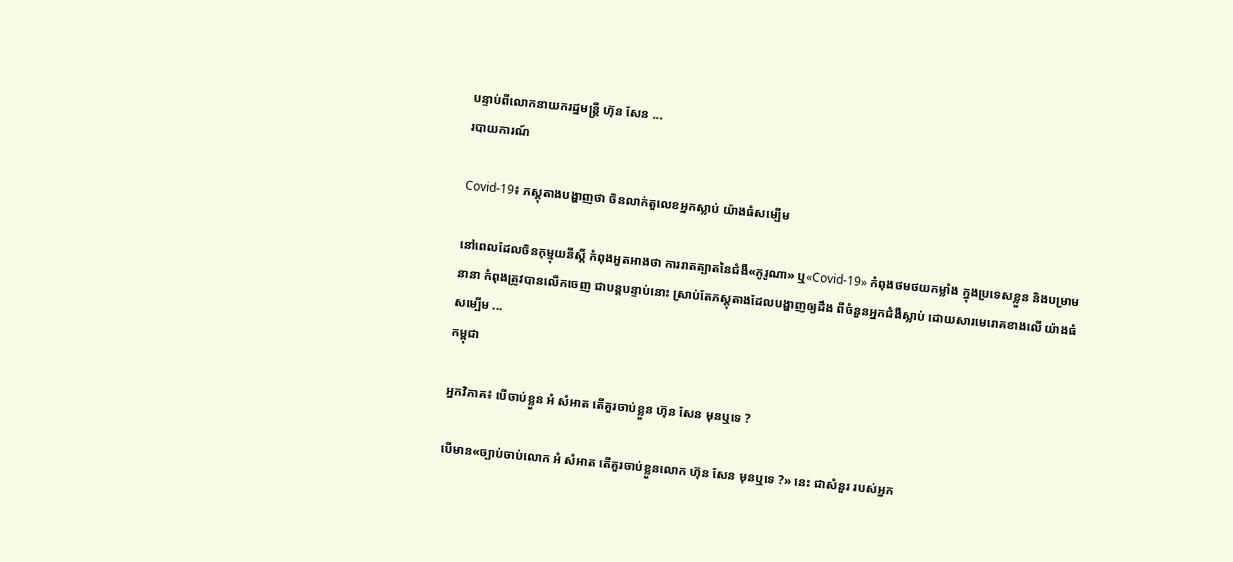បន្ទាប់ពីលោកនាយករដ្ឋមន្ត្រី ហ៊ុន សែន ...
របាយការណ៍

Covid-19៖ ភស្ដុតាងបង្ហាញថា ចិនលាក់តួលេខអ្នកស្លាប់ យ៉ាងធំសម្បើម

នៅពេលដែលចិនកុម្មុយនីស្ដិ៍ កំពុងអួតអាងថា ការរាតត្បាតនៃជំងឺ«កូរូណា» ឬ«Covid-19» កំពុងថមថយកម្លាំង ក្នុងប្រទេសខ្លួន និងបម្រាមនានា កំពុងត្រូវបានលើកចេញ ជាបន្តបន្ទាប់នោះ ស្រាប់តែភស្ដុតាងដែលបង្ហាញឲ្យដឹង ពីចំនួនអ្នកជំងឺស្លាប់ ដោយសារមេរោគខាងលើ យ៉ាងធំសម្បើម ...
កម្ពុជា

អ្នកវិភាគ៖ បើចាប់ខ្លួន អំ សំអាត តើគួរចាប់ខ្លួន ហ៊ុន សែន មុនឬទេ ?

បើមាន«ច្បាប់ចាប់លោក អំ សំអាត តើគួរចាប់ខ្លួនលោក ហ៊ុន សែន មុនឬទេ ?» នេះ ជាសំនួរ របស់អ្នក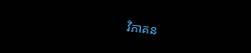វិភាគន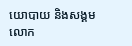យោបាយ និងសង្គម លោក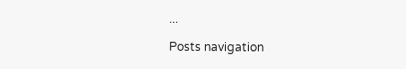...

Posts navigation